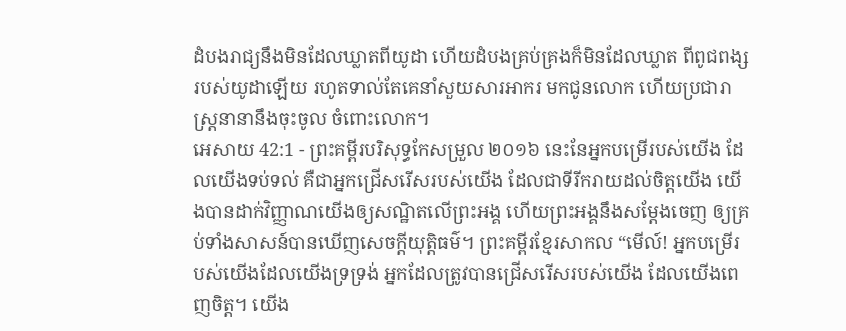ដំបងរាជ្យនឹងមិនដែលឃ្លាតពីយូដា ហើយដំបងគ្រប់គ្រងក៏មិនដែលឃ្លាត ពីពូជពង្សរបស់យូដាឡើយ រហូតទាល់តែគេនាំសួយសារអាករ មកជូនលោក ហើយប្រជារាស្រ្តនានានឹងចុះចូល ចំពោះលោក។
អេសាយ 42:1 - ព្រះគម្ពីរបរិសុទ្ធកែសម្រួល ២០១៦ នេះនែអ្នកបម្រើរបស់យើង ដែលយើងទប់ទល់ គឺជាអ្នកជ្រើសរើសរបស់យើង ដែលជាទីរីករាយដល់ចិត្តយើង យើងបានដាក់វិញ្ញាណយើងឲ្យសណ្ឋិតលើព្រះអង្គ ហើយព្រះអង្គនឹងសម្ដែងចេញ ឲ្យគ្រប់ទាំងសាសន៍បានឃើញសេចក្ដីយុត្តិធម៌។ ព្រះគម្ពីរខ្មែរសាកល “មើល៍! អ្នកបម្រើរបស់យើងដែលយើងទ្រទ្រង់ អ្នកដែលត្រូវបានជ្រើសរើសរបស់យើង ដែលយើងពេញចិត្ត។ យើង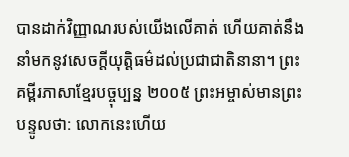បានដាក់វិញ្ញាណរបស់យើងលើគាត់ ហើយគាត់នឹងនាំមកនូវសេចក្ដីយុត្តិធម៌ដល់ប្រជាជាតិនានា។ ព្រះគម្ពីរភាសាខ្មែរបច្ចុប្បន្ន ២០០៥ ព្រះអម្ចាស់មានព្រះបន្ទូលថា: លោកនេះហើយ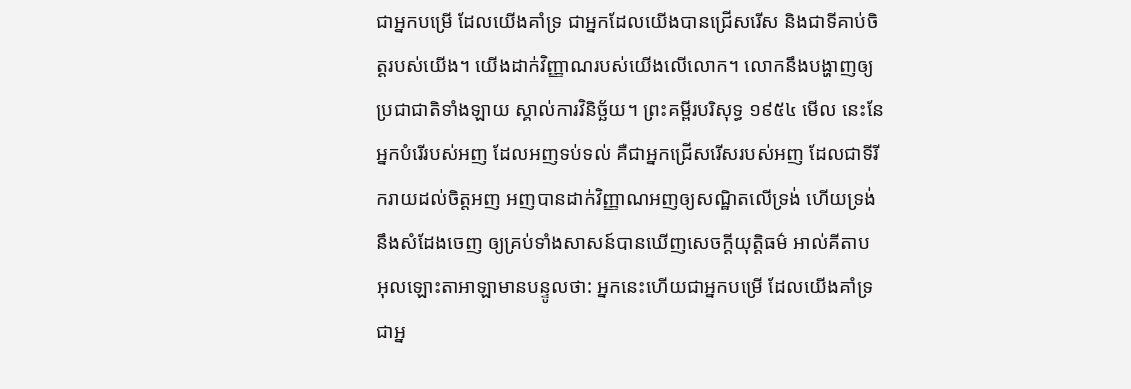ជាអ្នកបម្រើ ដែលយើងគាំទ្រ ជាអ្នកដែលយើងបានជ្រើសរើស និងជាទីគាប់ចិត្តរបស់យើង។ យើងដាក់វិញ្ញាណរបស់យើងលើលោក។ លោកនឹងបង្ហាញឲ្យប្រជាជាតិទាំងឡាយ ស្គាល់ការវិនិច្ឆ័យ។ ព្រះគម្ពីរបរិសុទ្ធ ១៩៥៤ មើល នេះនែអ្នកបំរើរបស់អញ ដែលអញទប់ទល់ គឺជាអ្នកជ្រើសរើសរបស់អញ ដែលជាទីរីករាយដល់ចិត្តអញ អញបានដាក់វិញ្ញាណអញឲ្យសណ្ឋិតលើទ្រង់ ហើយទ្រង់នឹងសំដែងចេញ ឲ្យគ្រប់ទាំងសាសន៍បានឃើញសេចក្ដីយុត្តិធម៌ អាល់គីតាប អុលឡោះតាអាឡាមានបន្ទូលថា: អ្នកនេះហើយជាអ្នកបម្រើ ដែលយើងគាំទ្រ ជាអ្ន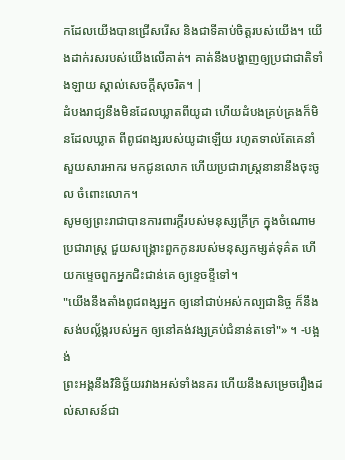កដែលយើងបានជ្រើសរើស និងជាទីគាប់ចិត្តរបស់យើង។ យើងដាក់រសរបស់យើងលើគាត់។ គាត់នឹងបង្ហាញឲ្យប្រជាជាតិទាំងឡាយ ស្គាល់សេចក្តីសុចរិត។ |
ដំបងរាជ្យនឹងមិនដែលឃ្លាតពីយូដា ហើយដំបងគ្រប់គ្រងក៏មិនដែលឃ្លាត ពីពូជពង្សរបស់យូដាឡើយ រហូតទាល់តែគេនាំសួយសារអាករ មកជូនលោក ហើយប្រជារាស្រ្តនានានឹងចុះចូល ចំពោះលោក។
សូមឲ្យព្រះរាជាបានការពារក្ដីរបស់មនុស្សក្រីក្រ ក្នុងចំណោមប្រជារាស្ត្រ ជួយសង្គ្រោះពួកកូនរបស់មនុស្សកម្សត់ទុគ៌ត ហើយកម្ទេចពួកអ្នកជិះជាន់គេ ឲ្យខ្ទេចខ្ទីទៅ។
"យើងនឹងតាំងពូជពង្សអ្នក ឲ្យនៅជាប់អស់កល្បជានិច្ច ក៏នឹងសង់បល្ល័ង្ករបស់អ្នក ឲ្យនៅគង់វង្សគ្រប់ជំនាន់តទៅ"» ។ -បង្អង់
ព្រះអង្គនឹងវិនិច្ឆ័យរវាងអស់ទាំងនគរ ហើយនឹងសម្រេចរឿងដល់សាសន៍ជា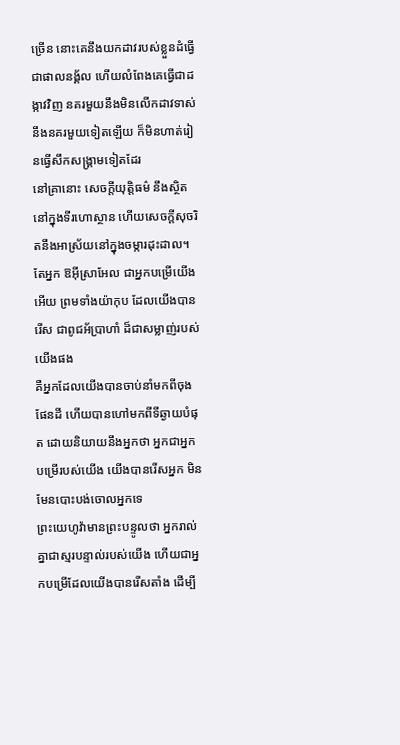ច្រើន នោះគេនឹងយកដាវរបស់ខ្លួនដំធ្វើជាផាលនង្គ័ល ហើយលំពែងគេធ្វើជាដង្កាវវិញ នគរមួយនឹងមិនលើកដាវទាស់ នឹងនគរមួយទៀតឡើយ ក៏មិនហាត់រៀនធ្វើសឹកសង្គ្រាមទៀតដែរ
នៅគ្រានោះ សេចក្ដីយុត្តិធម៌ នឹងស្ថិតនៅក្នុងទីរហោស្ថាន ហើយសេចក្ដីសុចរិតនឹងអាស្រ័យនៅក្នុងចម្ការដុះដាល។
តែអ្នក ឱអ៊ីស្រាអែល ជាអ្នកបម្រើយើងអើយ ព្រមទាំងយ៉ាកុប ដែលយើងបានរើស ជាពូជអ័ប្រាហាំ ដ៏ជាសម្លាញ់របស់យើងផង
គឺអ្នកដែលយើងបានចាប់នាំមកពីចុងផែនដី ហើយបានហៅមកពីទីឆ្ងាយបំផុត ដោយនិយាយនឹងអ្នកថា អ្នកជាអ្នកបម្រើរបស់យើង យើងបានរើសអ្នក មិនមែនបោះបង់ចោលអ្នកទេ
ព្រះយេហូវ៉ាមានព្រះបន្ទូលថា អ្នករាល់គ្នាជាស្មរបន្ទាល់របស់យើង ហើយជាអ្នកបម្រើដែលយើងបានរើសតាំង ដើម្បី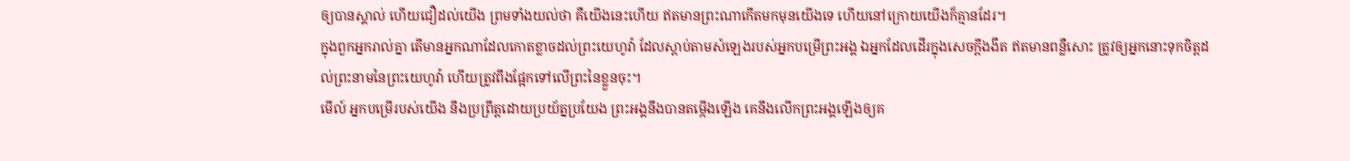ឲ្យបានស្គាល់ ហើយជឿដល់យើង ព្រមទាំងយល់ថា គឺយើងនេះហើយ ឥតមានព្រះណាកើតមកមុនយើងទេ ហើយនៅក្រោយយើងក៏គ្មានដែរ។
ក្នុងពួកអ្នករាល់គ្នា តើមានអ្នកណាដែលកោតខ្លាចដល់ព្រះយេហូវ៉ា ដែលស្តាប់តាមសំឡេងរបស់អ្នកបម្រើព្រះអង្គ ឯអ្នកដែលដើរក្នុងសេចក្ដីងងឹត ឥតមានពន្លឺសោះ ត្រូវឲ្យអ្នកនោះទុកចិត្តដល់ព្រះនាមនៃព្រះយេហូវ៉ា ហើយត្រូវពឹងផ្អែកទៅលើព្រះនៃខ្លួនចុះ។
មើល៍ អ្នកបម្រើរបស់យើង នឹងប្រព្រឹត្តដោយប្រយ័ត្នប្រយែង ព្រះអង្គនឹងបានតម្កើងឡើង គេនឹងលើកព្រះអង្គឡើងឲ្យគ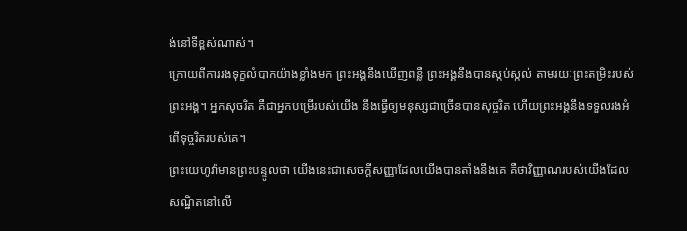ង់នៅទីខ្ពស់ណាស់។
ក្រោយពីការរងទុក្ខលំបាកយ៉ាងខ្លាំងមក ព្រះអង្គនឹងឃើញពន្លឺ ព្រះអង្គនឹងបានស្កប់ស្កល់ តាមរយៈព្រះតម្រិះរបស់ព្រះអង្គ។ អ្នកសុចរិត គឺជាអ្នកបម្រើរបស់យើង នឹងធ្វើឲ្យមនុស្សជាច្រើនបានសុច្ចរិត ហើយព្រះអង្គនឹងទទួលរងអំពើទុច្ចរិតរបស់គេ។
ព្រះយេហូវ៉ាមានព្រះបន្ទូលថា យើងនេះជាសេចក្ដីសញ្ញាដែលយើងបានតាំងនឹងគេ គឺថាវិញ្ញាណរបស់យើងដែលសណ្ឋិតនៅលើ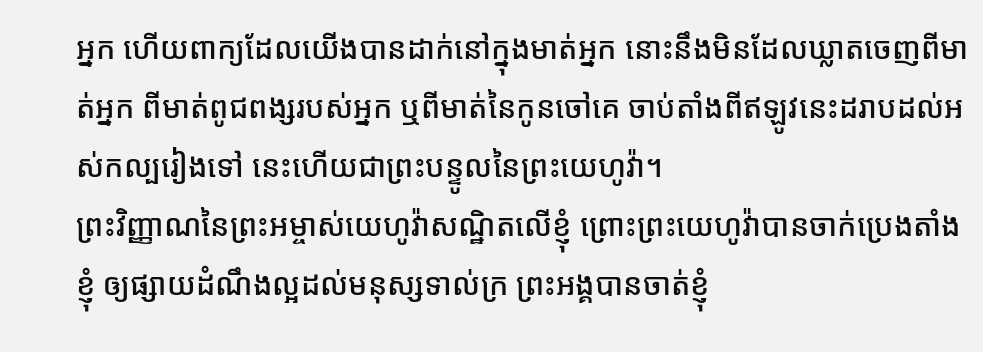អ្នក ហើយពាក្យដែលយើងបានដាក់នៅក្នុងមាត់អ្នក នោះនឹងមិនដែលឃ្លាតចេញពីមាត់អ្នក ពីមាត់ពូជពង្សរបស់អ្នក ឬពីមាត់នៃកូនចៅគេ ចាប់តាំងពីឥឡូវនេះដរាបដល់អស់កល្បរៀងទៅ នេះហើយជាព្រះបន្ទូលនៃព្រះយេហូវ៉ា។
ព្រះវិញ្ញាណនៃព្រះអម្ចាស់យេហូវ៉ាសណ្ឋិតលើខ្ញុំ ព្រោះព្រះយេហូវ៉ាបានចាក់ប្រេងតាំងខ្ញុំ ឲ្យផ្សាយដំណឹងល្អដល់មនុស្សទាល់ក្រ ព្រះអង្គបានចាត់ខ្ញុំ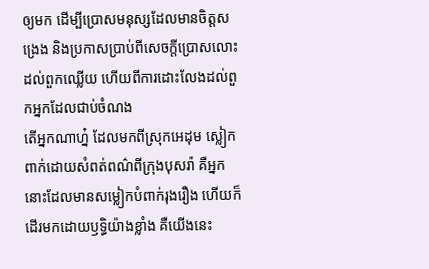ឲ្យមក ដើម្បីប្រោសមនុស្សដែលមានចិត្តសង្រេង និងប្រកាសប្រាប់ពីសេចក្ដីប្រោសលោះដល់ពួកឈ្លើយ ហើយពីការដោះលែងដល់ពួកអ្នកដែលជាប់ចំណង
តើអ្នកណាហ្ន៎ ដែលមកពីស្រុកអេដុម ស្លៀកពាក់ដោយសំពត់ពណ៌ពីក្រុងបុសរ៉ា គឺអ្នកនោះដែលមានសម្លៀកបំពាក់រុងរឿង ហើយក៏ដើរមកដោយឫទ្ធិយ៉ាងខ្លាំង គឺយើងនេះ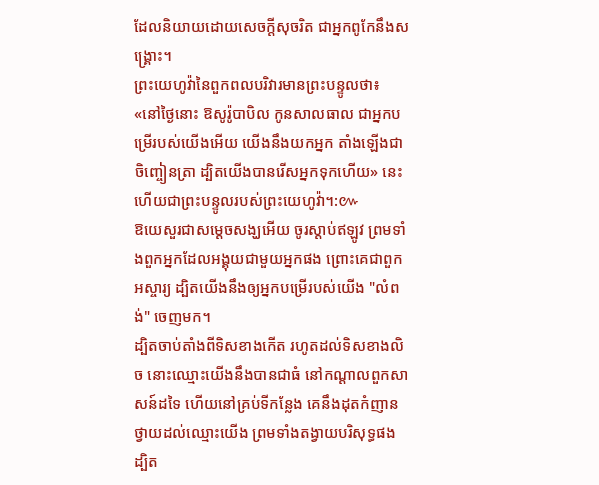ដែលនិយាយដោយសេចក្ដីសុចរិត ជាអ្នកពូកែនឹងសង្គ្រោះ។
ព្រះយេហូវ៉ានៃពួកពលបរិវារមានព្រះបន្ទូលថា៖ «នៅថ្ងៃនោះ ឱសូរ៉ូបាបិល កូនសាលធាល ជាអ្នកបម្រើរបស់យើងអើយ យើងនឹងយកអ្នក តាំងឡើងជាចិញ្ចៀនត្រា ដ្បិតយើងបានរើសអ្នកទុកហើយ» នេះហើយជាព្រះបន្ទូលរបស់ព្រះយេហូវ៉ា។:៚
ឱយេសួរជាសម្ដេចសង្ឃអើយ ចូរស្តាប់ឥឡូវ ព្រមទាំងពួកអ្នកដែលអង្គុយជាមួយអ្នកផង ព្រោះគេជាពួកអស្ចារ្យ ដ្បិតយើងនឹងឲ្យអ្នកបម្រើរបស់យើង "លំពង់" ចេញមក។
ដ្បិតចាប់តាំងពីទិសខាងកើត រហូតដល់ទិសខាងលិច នោះឈ្មោះយើងនឹងបានជាធំ នៅកណ្ដាលពួកសាសន៍ដទៃ ហើយនៅគ្រប់ទីកន្លែង គេនឹងដុតកំញានថ្វាយដល់ឈ្មោះយើង ព្រមទាំងតង្វាយបរិសុទ្ធផង ដ្បិត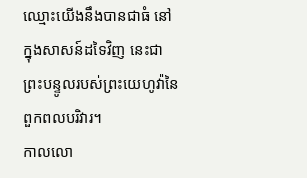ឈ្មោះយើងនឹងបានជាធំ នៅក្នុងសាសន៍ដទៃវិញ នេះជាព្រះបន្ទូលរបស់ព្រះយេហូវ៉ានៃពួកពលបរិវារ។
កាលលោ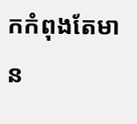កកំពុងតែមាន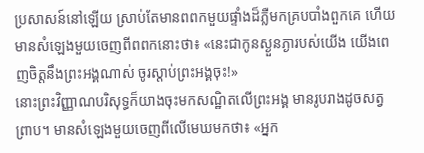ប្រសាសន៍នៅឡើយ ស្រាប់តែមានពពកមួយផ្ទាំងដ៏ភ្លឺមកគ្របបាំងពួកគេ ហើយមានសំឡេងមួយចេញពីពពកនោះថា៖ «នេះជាកូនស្ងួនភ្ងារបស់យើង យើងពេញចិត្តនឹងព្រះអង្គណាស់ ចូរស្តាប់ព្រះអង្គចុះ!»
នោះព្រះវិញ្ញាណបរិសុទ្ធក៏យាងចុះមកសណ្ឋិតលើព្រះអង្គ មានរូបរាងដូចសត្វព្រាប។ មានសំឡេងមួយចេញពីលើមេឃមកថា៖ «អ្នក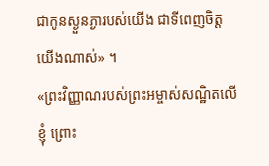ជាកូនស្ងួនភ្ងារបស់យើង ជាទីពេញចិត្តយើងណាស់» ។
«ព្រះវិញ្ញាណរបស់ព្រះអម្ចាស់សណ្ឋិតលើខ្ញុំ ព្រោះ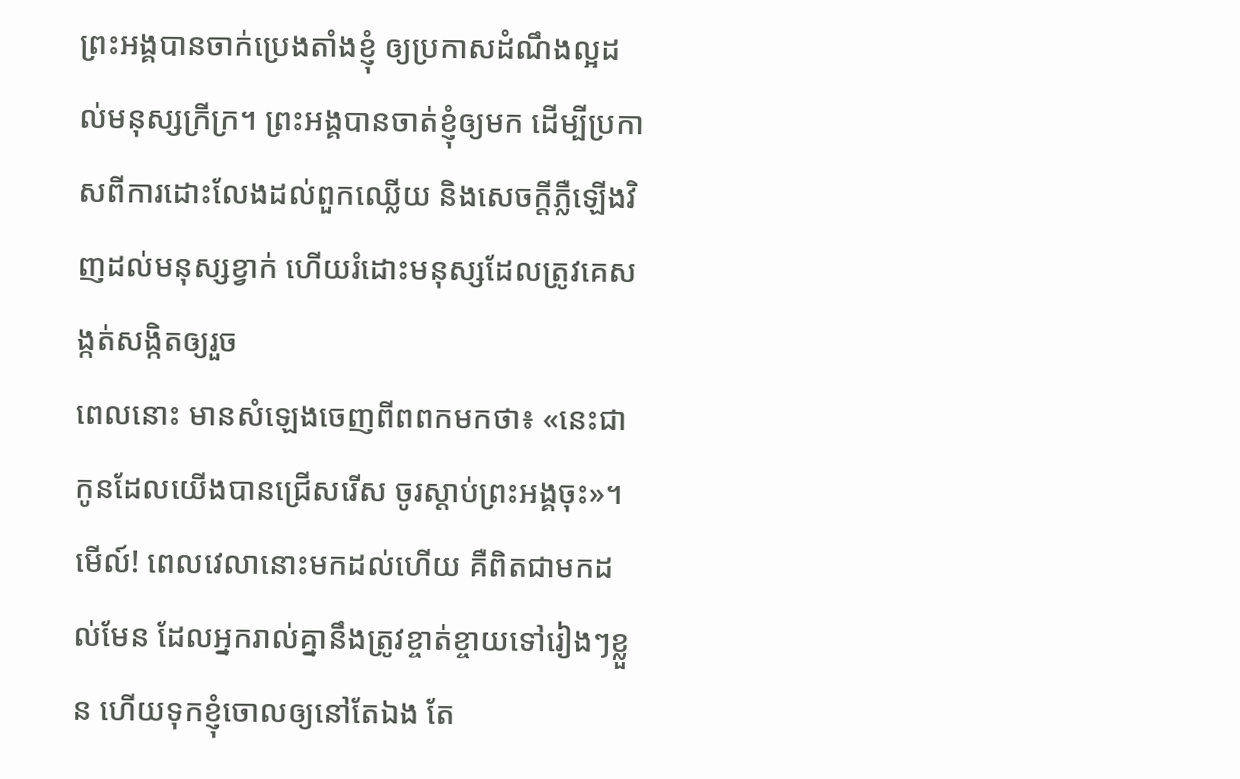ព្រះអង្គបានចាក់ប្រេងតាំងខ្ញុំ ឲ្យប្រកាសដំណឹងល្អដល់មនុស្សក្រីក្រ។ ព្រះអង្គបានចាត់ខ្ញុំឲ្យមក ដើម្បីប្រកាសពីការដោះលែងដល់ពួកឈ្លើយ និងសេចក្តីភ្លឺឡើងវិញដល់មនុស្សខ្វាក់ ហើយរំដោះមនុស្សដែលត្រូវគេសង្កត់សង្កិតឲ្យរួច
ពេលនោះ មានសំឡេងចេញពីពពកមកថា៖ «នេះជាកូនដែលយើងបានជ្រើសរើស ចូរស្តាប់ព្រះអង្គចុះ»។
មើល៍! ពេលវេលានោះមកដល់ហើយ គឺពិតជាមកដល់មែន ដែលអ្នករាល់គ្នានឹងត្រូវខ្ចាត់ខ្ចាយទៅរៀងៗខ្លួន ហើយទុកខ្ញុំចោលឲ្យនៅតែឯង តែ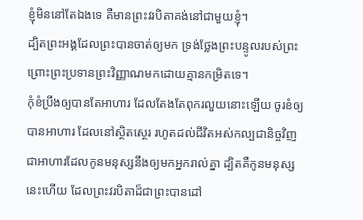ខ្ញុំមិននៅតែឯងទេ គឺមានព្រះវរបិតាគង់នៅជាមួយខ្ញុំ។
ដ្បិតព្រះអង្គដែលព្រះបានចាត់ឲ្យមក ទ្រង់ថ្លែងព្រះបន្ទូលរបស់ព្រះ ព្រោះព្រះប្រទានព្រះវិញ្ញាណមកដោយគ្មានកម្រិតទេ។
កុំខំប្រឹងឲ្យបានតែអាហារ ដែលតែងតែពុករលួយនោះឡើយ ចូរខំឲ្យបានអាហារ ដែលនៅស្ថិតស្ថេរ រហូតដល់ជីវិតអស់កល្បជានិច្ចវិញ ជាអាហារដែលកូនមនុស្សនឹងឲ្យមកអ្នករាល់គ្នា ដ្បិតគឺកូនមនុស្សនេះហើយ ដែលព្រះវរបិតាដ៏ជាព្រះបានដៅ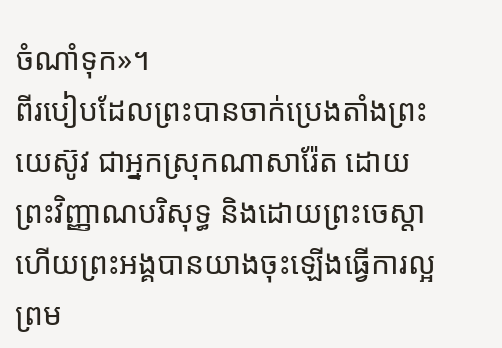ចំណាំទុក»។
ពីរបៀបដែលព្រះបានចាក់ប្រេងតាំងព្រះយេស៊ូវ ជាអ្នកស្រុកណាសារ៉ែត ដោយព្រះវិញ្ញាណបរិសុទ្ធ និងដោយព្រះចេស្តា ហើយព្រះអង្គបានយាងចុះឡើងធ្វើការល្អ ព្រម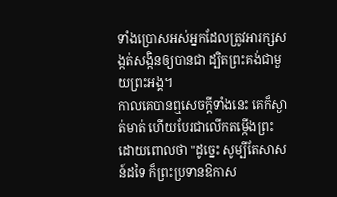ទាំងប្រោសអស់អ្នកដែលត្រូវអារក្សសង្កត់សង្កិនឲ្យបានជា ដ្បិតព្រះគង់ជាមួយព្រះអង្គ។
កាលគេបានឮសេចក្ដីទាំងនេះ គេក៏ស្ងាត់មាត់ ហើយបែរជាលើកតម្កើងព្រះ ដោយពោលថា "ដូច្នេះ សូម្បីតែសាសន៍ដទៃ ក៏ព្រះប្រទានឱកាស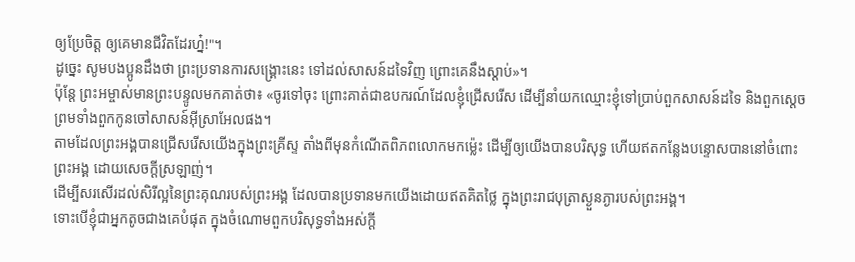ឲ្យប្រែចិត្ត ឲ្យគេមានជីវិតដែរហ្ន៎!"។
ដូច្នេះ សូមបងប្អូនដឹងថា ព្រះប្រទានការសង្គ្រោះនេះ ទៅដល់សាសន៍ដទៃវិញ ព្រោះគេនឹងស្តាប់»។
ប៉ុន្តែ ព្រះអម្ចាស់មានព្រះបន្ទូលមកគាត់ថា៖ «ចូរទៅចុះ ព្រោះគាត់ជាឧបករណ៍ដែលខ្ញុំជ្រើសរើស ដើម្បីនាំយកឈ្មោះខ្ញុំទៅប្រាប់ពួកសាសន៍ដទៃ និងពួកស្តេច ព្រមទាំងពួកកូនចៅសាសន៍អ៊ីស្រាអែលផង។
តាមដែលព្រះអង្គបានជ្រើសរើសយើងក្នុងព្រះគ្រីស្ទ តាំងពីមុនកំណើតពិភពលោកមកម៉្លេះ ដើម្បីឲ្យយើងបានបរិសុទ្ធ ហើយឥតកន្លែងបន្ទោសបាននៅចំពោះព្រះអង្គ ដោយសេចក្តីស្រឡាញ់។
ដើម្បីសរសើរដល់សិរីល្អនៃព្រះគុណរបស់ព្រះអង្គ ដែលបានប្រទានមកយើងដោយឥតគិតថ្លៃ ក្នុងព្រះរាជបុត្រាស្ងួនភ្ងារបស់ព្រះអង្គ។
ទោះបើខ្ញុំជាអ្នកតូចជាងគេបំផុត ក្នុងចំណោមពួកបរិសុទ្ធទាំងអស់ក្តី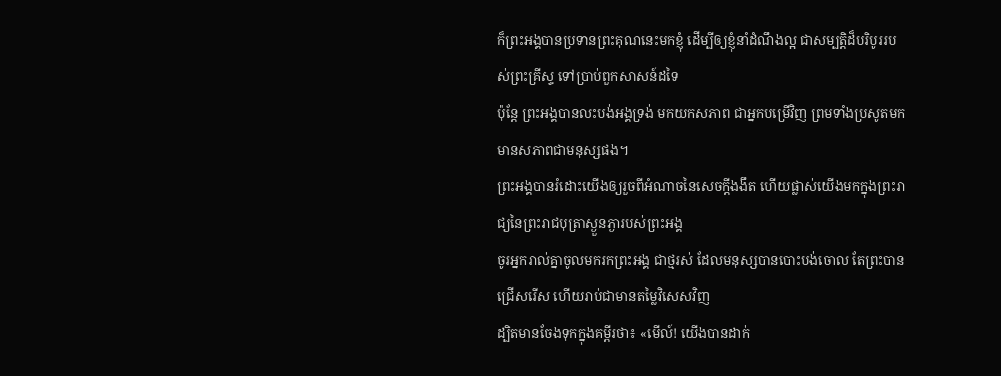ក៏ព្រះអង្គបានប្រទានព្រះគុណនេះមកខ្ញុំ ដើម្បីឲ្យខ្ញុំនាំដំណឹងល្អ ជាសម្បត្តិដ៏បរិបូររបស់ព្រះគ្រីស្ទ ទៅប្រាប់ពួកសាសន៍ដទៃ
ប៉ុន្តែ ព្រះអង្គបានលះបង់អង្គទ្រង់ មកយកសភាព ជាអ្នកបម្រើវិញ ព្រមទាំងប្រសូតមកមានសភាពជាមនុស្សផង។
ព្រះអង្គបានរំដោះយើងឲ្យរួចពីអំណាចនៃសេចក្តីងងឹត ហើយផ្លាស់យើងមកក្នុងព្រះរាជ្យនៃព្រះរាជបុត្រាស្ងួនភ្ងារបស់ព្រះអង្គ
ចូរអ្នករាល់គ្នាចូលមករកព្រះអង្គ ជាថ្មរស់ ដែលមនុស្សបានបោះបង់ចោល តែព្រះបានជ្រើសរើស ហើយរាប់ជាមានតម្លៃវិសេសវិញ
ដ្បិតមានចែងទុកក្នុងគម្ពីរថា៖ «មើល៍! យើងបានដាក់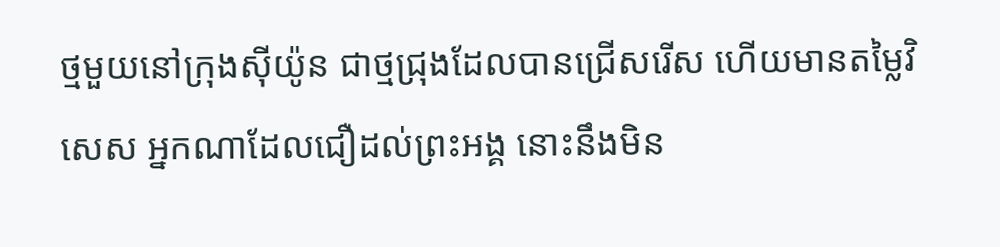ថ្មមួយនៅក្រុងស៊ីយ៉ូន ជាថ្មជ្រុងដែលបានជ្រើសរើស ហើយមានតម្លៃវិសេស អ្នកណាដែលជឿដល់ព្រះអង្គ នោះនឹងមិន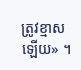ត្រូវខ្មាសឡើយ» ។